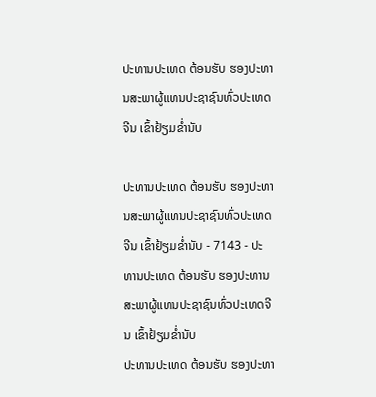ປະທານປະເທດ ຕ້ອນຮັບ ຮອງປະທານສະພາຜູ້ແທນປະຊາຊົນທົ່ວປະເທດຈີນ ເຂົ້າຢ້ຽມຂໍ່ານັບ

ປະທານປະເທດ ຕ້ອນຮັບ ຮອງປະທານສະພາຜູ້ແທນປະຊາຊົນທົ່ວປະເທດຈີນ ເຂົ້າຢ້ຽມຂໍ່ານັບ - 7143 - ປະທານປະເທດ ຕ້ອນຮັບ ຮອງປະທານສະພາຜູ້ແທນປະຊາຊົນທົ່ວປະເທດຈີນ ເຂົ້າຢ້ຽມຂໍ່ານັບ
ປະທານປະເທດ ຕ້ອນຮັບ ຮອງປະທາ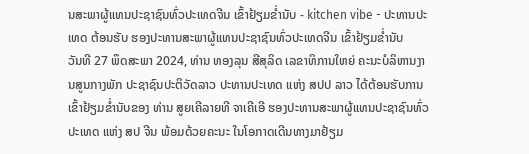ນສະພາຜູ້ແທນປະຊາຊົນທົ່ວປະເທດຈີນ ເຂົ້າຢ້ຽມຂໍ່ານັບ - kitchen vibe - ປະທານປະເທດ ຕ້ອນຮັບ ຮອງປະທານສະພາຜູ້ແທນປະຊາຊົນທົ່ວປະເທດຈີນ ເຂົ້າຢ້ຽມຂໍ່ານັບ
ວັນທີ 27 ພຶດສະພາ 2024, ທ່ານ ທອງລຸນ ສີສຸລິດ ເລຂາທິການໃຫຍ່ ຄະນະບໍລິຫານງານສູນກາງພັກ ປະຊາຊົນປະຕິວັດລາວ ປະທານປະເທດ ແຫ່ງ ສປປ ລາວ ໄດ້ຕ້ອນຮັບການເຂົ້າຢ້ຽມຂໍ່ານັບຂອງ ທ່ານ ສູຍເຄີລາຍທີ ຈາເຄີເອີ ຮອງປະທານສະພາຜູ້ແທນປະຊາຊົນທົ່ວປະເທດ ແຫ່ງ ສປ ຈີນ ພ້ອມດ້ວຍຄະນະ ໃນໂອກາດເດີນທາງມາຢ້ຽມ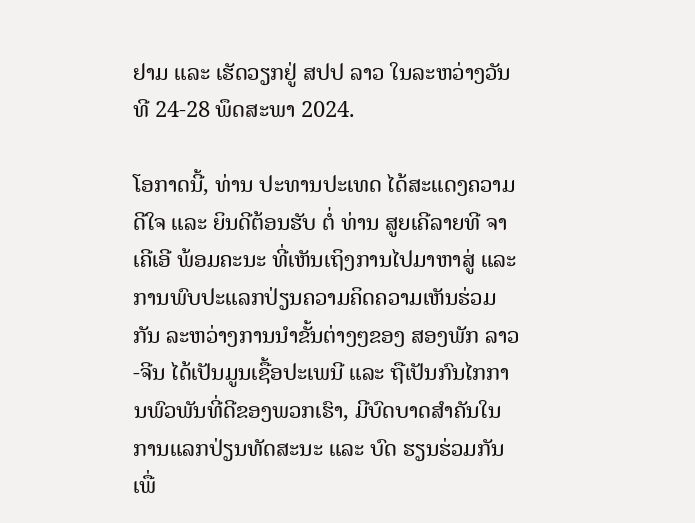ຢາມ ແລະ ເຮັດວຽກຢູ່ ສປປ ລາວ ໃນລະຫວ່າງວັນທີ 24-28 ພຶດສະພາ 2024.

ໂອກາດນີ້, ທ່ານ ປະທານປະເທດ ໄດ້ສະແດງຄວາມດີໃຈ ແລະ ຍິນດີຕ້ອນຮັບ ຕໍ່ ທ່ານ ສູຍເຄີລາຍທີ ຈາເຄີເອີ ພ້ອມຄະນະ ທີ່ເຫັນເຖິງການໄປມາຫາສູ່ ແລະ ການພົບປະແລກປ່ຽນຄວາມຄິດຄວາມເຫັນຮ່ວມກັນ ລະຫວ່າງການນໍາຂັ້ນຕ່າງໆຂອງ ສອງພັກ ລາວ-ຈີນ ໄດ້ເປັນມູນເຊື້ອປະເພນີ ແລະ ຖືເປັນກົນໄກການພົວພັນທີ່ດີຂອງພວກເຮົາ, ມີບົດບາດສໍາຄັນໃນການແລກປ່ຽນທັດສະນະ ແລະ ບົດ ຮຽນຮ່ວມກັນ ເພື່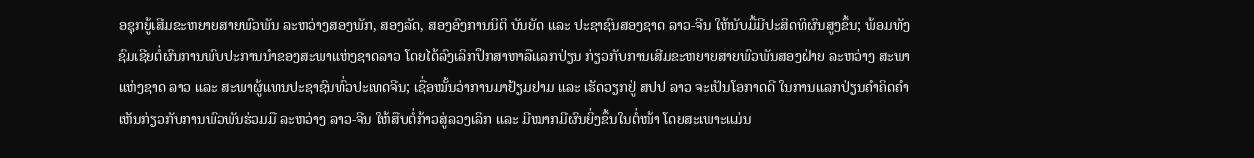ອຊຸກຍູ້ເສີມຂະຫຍາຍສາຍພົວພັນ ລະຫວ່າງສອງພັກ, ສອງລັດ, ສອງອົງການນິຕິ ບັນຍັດ ແລະ ປະຊາຊົນສອງຊາດ ລາວ-ຈີນ ໃຫ້ນັບມື້ມີປະສິດທິຜົນສູງຂຶ້ນ; ພ້ອມທັງຊົມເຊີຍຕໍ່ຜົນການພົບປະການນຳຂອງສະພາແຫ່ງຊາດລາວ ໂດຍໄດ້ລົງເລິກປຶກສາຫາລືແລກປ່ຽນ ກ່ຽວກັບການເສີມຂະຫຍາຍສາຍພົວພັນສອງຝ່າຍ ລະຫວ່າງ ສະພາແຫ່ງຊາດ ລາວ ແລະ ສະພາຜູ້ແທນປະຊາຊົນທົ່ວປະເທດຈີນ; ເຊື່ອໝັ້ນວ່າການມາຢ້ຽມຢາມ ແລະ ເຮັດວຽກຢູ່ ສປປ ລາວ ຈະເປັນໂອກາດດີ ໃນການແລກປ່ຽນຄໍາຄິດຄໍາເຫັນກ່ຽວກັບການພົວພັນຮ່ວມມື ລະຫວ່າງ ລາວ-ຈີນ ໃຫ້ສືບຕໍ່ກ້າວສູ່ລວງເລິກ ແລະ ມີໝາກມີຜົນຍິ່ງຂຶ້ນໃນຕໍ່ໜ້າ ໂດຍສະເພາະແມ່ນ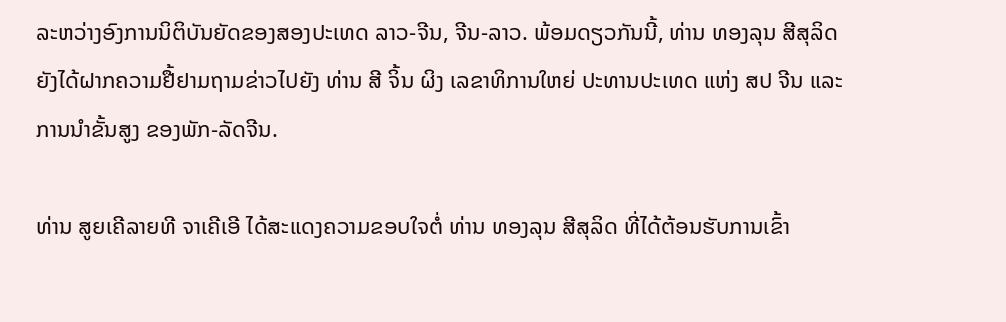ລະຫວ່າງອົງການນິຕິບັນຍັດຂອງສອງປະເທດ ລາວ-ຈີນ, ຈີນ-ລາວ. ພ້ອມດຽວກັນນີ້, ທ່ານ ທອງລຸນ ສີສຸລິດ ຍັງໄດ້ຝາກຄວາມຢື້ຢາມຖາມຂ່າວໄປຍັງ ທ່ານ ສີ ຈິ້ນ ຜິງ ເລຂາທິການໃຫຍ່ ປະທານປະເທດ ແຫ່ງ ສປ ຈີນ ແລະ ການນຳຂັ້ນສູງ ຂອງພັກ-ລັດຈີນ.

ທ່ານ ສູຍເຄີລາຍທີ ຈາເຄີເອີ ໄດ້ສະແດງຄວາມຂອບໃຈຕໍ່ ທ່ານ ທອງລຸນ ສີສຸລິດ ທີ່ໄດ້ຕ້ອນຮັບການເຂົ້າ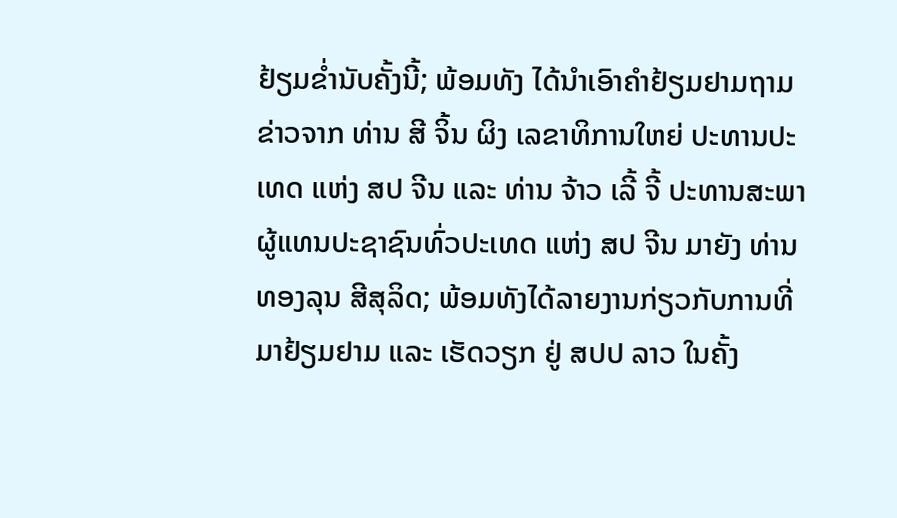ຢ້ຽມຂໍ່ານັບຄັ້ງນີ້; ພ້ອມທັງ ໄດ້ນໍາເອົາຄໍາຢ້ຽມຢາມຖາມຂ່າວຈາກ ທ່ານ ສີ ຈິ້ນ ຜິງ ເລຂາທິການໃຫຍ່ ປະທານປະເທດ ແຫ່ງ ສປ ຈີນ ແລະ ທ່ານ ຈ້າວ ເລີ້ ຈີ້ ປະທານສະພາຜູ້ແທນປະຊາຊົນທົ່ວປະເທດ ແຫ່ງ ສປ ຈີນ ມາຍັງ ທ່ານ ທອງລຸນ ສີສຸລິດ; ພ້ອມທັງໄດ້ລາຍງານກ່ຽວກັບການທີ່ມາຢ້ຽມຢາມ ແລະ ເຮັດວຽກ ຢູ່ ສປປ ລາວ ໃນຄັ້ງ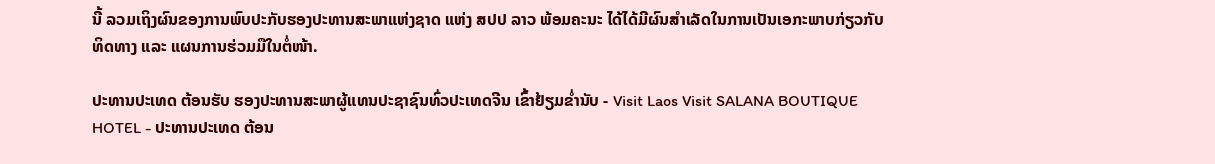ນີ້ ລວມເຖິງຜົນຂອງການພົບປະກັບຮອງປະທານສະພາແຫ່ງຊາດ ແຫ່ງ ສປປ ລາວ ພ້ອມຄະນະ ໄດ້ໄດ້ມີຜົນສຳເລັດໃນການເປັນເອກະພາບກ່ຽວກັບທິດທາງ ແລະ ແຜນການຮ່ວມມືໃນຕໍ່ໜ້າ.

ປະທານປະເທດ ຕ້ອນຮັບ ຮອງປະທານສະພາຜູ້ແທນປະຊາຊົນທົ່ວປະເທດຈີນ ເຂົ້າຢ້ຽມຂໍ່ານັບ - Visit Laos Visit SALANA BOUTIQUE HOTEL - ປະທານປະເທດ ຕ້ອນ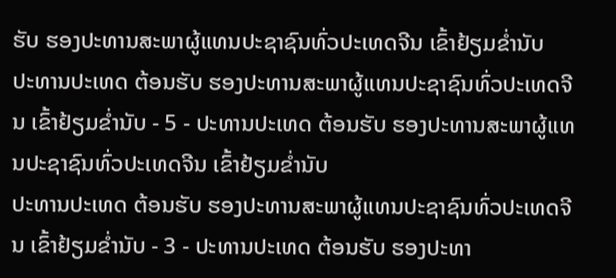ຮັບ ຮອງປະທານສະພາຜູ້ແທນປະຊາຊົນທົ່ວປະເທດຈີນ ເຂົ້າຢ້ຽມຂໍ່ານັບ
ປະທານປະເທດ ຕ້ອນຮັບ ຮອງປະທານສະພາຜູ້ແທນປະຊາຊົນທົ່ວປະເທດຈີນ ເຂົ້າຢ້ຽມຂໍ່ານັບ - 5 - ປະທານປະເທດ ຕ້ອນຮັບ ຮອງປະທານສະພາຜູ້ແທນປະຊາຊົນທົ່ວປະເທດຈີນ ເຂົ້າຢ້ຽມຂໍ່ານັບ
ປະທານປະເທດ ຕ້ອນຮັບ ຮອງປະທານສະພາຜູ້ແທນປະຊາຊົນທົ່ວປະເທດຈີນ ເຂົ້າຢ້ຽມຂໍ່ານັບ - 3 - ປະທານປະເທດ ຕ້ອນຮັບ ຮອງປະທາ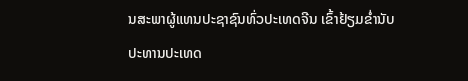ນສະພາຜູ້ແທນປະຊາຊົນທົ່ວປະເທດຈີນ ເຂົ້າຢ້ຽມຂໍ່ານັບ
ປະທານປະເທດ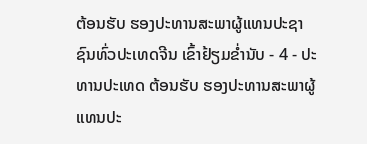ຕ້ອນຮັບ ຮອງປະທານສະພາຜູ້ແທນປະຊາຊົນທົ່ວປະເທດຈີນ ເຂົ້າຢ້ຽມຂໍ່ານັບ - 4 - ປະທານປະເທດ ຕ້ອນຮັບ ຮອງປະທານສະພາຜູ້ແທນປະ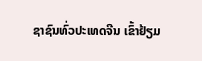ຊາຊົນທົ່ວປະເທດຈີນ ເຂົ້າຢ້ຽມ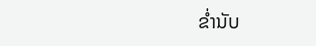ຂໍ່ານັບ